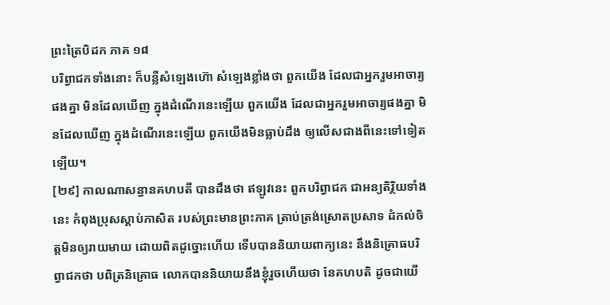ព្រះត្រៃបិដក ភាគ ១៨
បរិព្វាជកទាំងនោះ ក៏បន្លឺសំឡេងហ៊ោ សំឡេងខ្លាំងថា ពួកយើង ដែលជាអ្នករួមអាចារ្យផងគ្នា មិនដែលឃើញ ក្នុងដំណើរនេះឡើយ ពួកយើង ដែលជាអ្នករួមអាចារ្យផងគ្នា មិនដែលឃើញ ក្នុងដំណើរនេះឡើយ ពួកយើងមិនធ្លាប់ដឹង ឲ្យលើសជាងពីនេះទៅទៀតឡើយ។
[២៩] កាលណាសន្ធានគហបតី បានដឹងថា ឥឡូវនេះ ពួកបរិព្វាជក ជាអន្យតិរ្ថិយទាំងនេះ កំពុងប្រុសស្តាប់ភាសិត របស់ព្រះមានព្រះភាគ ត្រាប់ត្រង់ស្រោតប្រសាទ ដំកល់ចិត្តមិនឲ្យរាយមាយ ដោយពិតដូច្នោះហើយ ទើបបាននិយាយពាក្យនេះ នឹងនិគ្រោធបរិព្វាជកថា បពិត្រនិគ្រោធ លោកបាននិយាយនឹងខ្ញុំរួចហើយថា នែគហបតិ ដូចជាយើ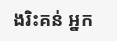ងរិះគន់ អ្នក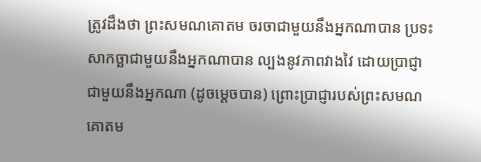ត្រូវដឹងថា ព្រះសមណគោតម ចរចាជាមួយនឹងអ្នកណាបាន ប្រទះសាកច្ឆាជាមួយនឹងអ្នកណាបាន ល្បងនូវភាពវាងវៃ ដោយប្រាជ្ញាជាមួយនឹងអ្នកណា (ដូចម្តេចបាន) ព្រោះប្រាជ្ញារបស់ព្រះសមណគោតម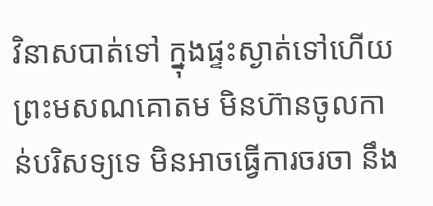វិនាសបាត់ទៅ ក្នុងផ្ទះស្ងាត់ទៅហើយ ព្រះមសណគោតម មិនហ៊ានចូលកាន់បរិសទ្យទេ មិនអាចធ្វើការចរចា នឹង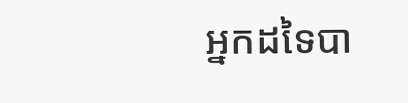អ្នកដទៃបា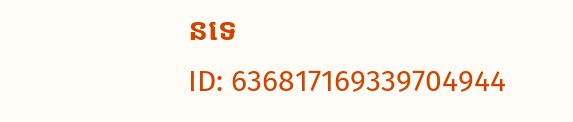នទេ
ID: 636817169339704944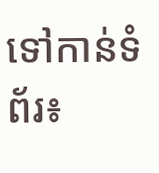ទៅកាន់ទំព័រ៖